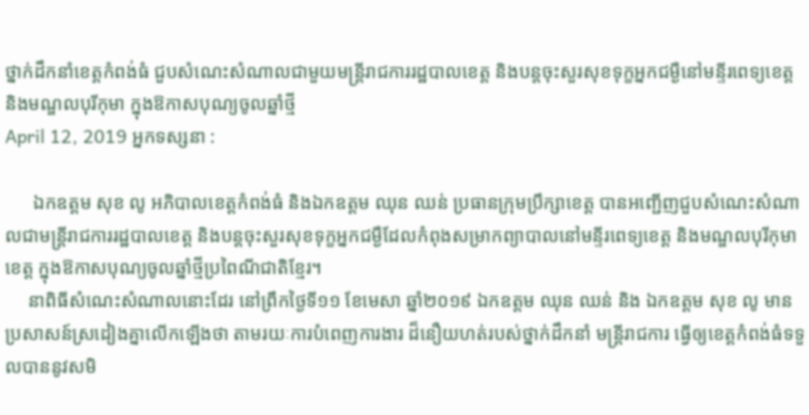ថ្នាក់ដឹកនាំខេត្តកំពង់ធំ ជួបសំណេះសំណាលជាមួយមន្ត្រីរាជការរដ្ឋបាលខេត្ត និងបន្តចុះសួរសុខទុក្ខអ្នកជម្ងឺនៅមន្ទីរពេទ្យខេត្ត និងមណ្ឌលបុរីកុមា ក្នុងឱកាសបុណ្យចូលឆ្នាំថ្មី
April 12, 2019 អ្នកទស្សនា :

      ឯកឧត្តម សុខ លូ អភិបាលខេត្តកំពង់ធំ និងឯកឧត្តម ឈុន ឈន់ ប្រធានក្រុមប្រឹក្សាខេត្ត បានអញ្ជើញជួបសំណេះសំណាលជាមន្ត្រីរាជការរដ្ឋបាលខេត្ត និងបន្តចុះសួរសុខទុក្ខអ្នកជម្ងឺដែលកំពុងសម្រាកព្យាបាលនៅមន្ទីរពេទ្យខេត្ត និងមណ្ឌលបុរីកុមាខេត្ត ក្នុងឱកាសបុណ្យចូលឆ្នាំថ្មីប្រពៃណីជាតិខ្មែរ។
     នាពិធីសំណេះសំណាលនោះដែរ នៅព្រឹកថ្ងៃទី១១ ខែមេសា ឆ្នាំ២០១៩ ឯកឧត្តម ឈុន ឈន់ និង ឯកឧត្តម សុខ លូ មានប្រសាសន៍ស្រដៀងគ្នាលើកឡើងថា តាមរយៈការបំពេញការងារ ដ៏នឿយហត់របស់ថ្នាក់ដឹកនាំ មន្ត្រីរាជការ ធ្វើឲ្យខេត្តកំពង់ធំទទួលបាននូវសមិ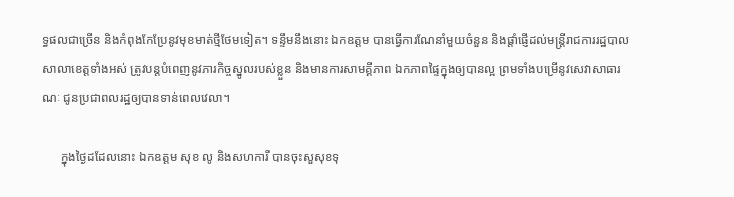ទ្ធផលជាច្រើន និងកំពុងកែប្រែនូវមុខមាត់ថ្មីថែមទៀត។ ទន្ទឹមនឹងនោះ ឯកឧត្តម បានធ្វើការណែនាំមួយចំនួន និងផ្តាំផ្ញើដល់មន្ត្រីរាជការរដ្ឋបាលសាលាខេត្តទាំងអស់ ត្រូវបន្តបំពេញនូវភារកិច្ចស្នូលរបស់ខ្លួន និងមានការសាមគ្គីភាព ឯកភាពផ្ទៃក្នុងឲ្យបានល្អ ព្រមទាំងបម្រើនូវសេវាសាធារណៈ ជូនប្រជាពលរដ្ឋឲ្យបានទាន់ពេលវេលា។

      ក្នុងថ្ងៃដដែលនោះ ឯកឧត្តម សុខ លូ និងសហការី បានចុះសួសុខទុ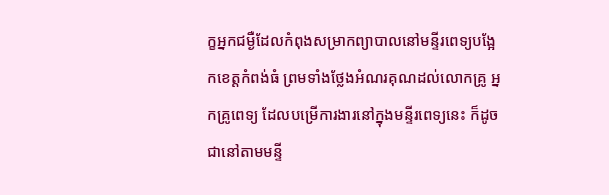ក្ខអ្នកជម្ងឺដែលកំពុងសម្រាកព្យាបាលនៅមន្ទីរពេទ្យបង្អែកខេត្តកំពង់ធំ ព្រមទាំងថ្លែងអំណរគុណដល់លោកគ្រូ អ្នកគ្រូពេទ្យ ដែលបម្រើការងារនៅក្នុងមន្ទីរពេទ្យនេះ ក៏ដូចជានៅតាមមន្ទី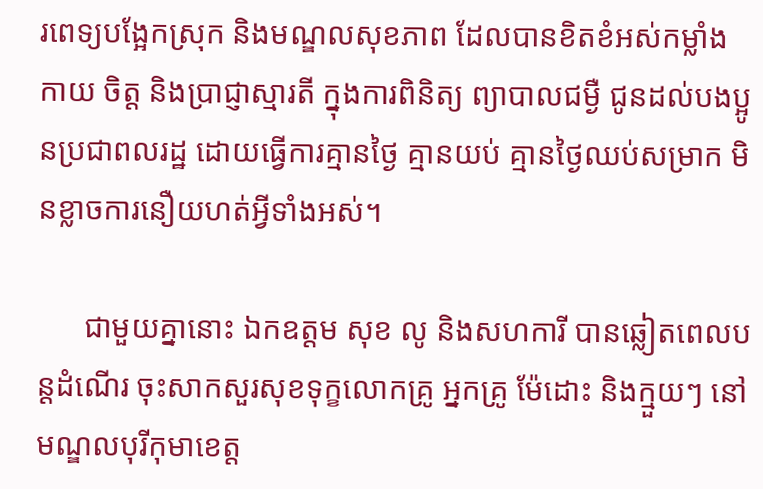រពេទ្យបង្អែកស្រុក និងមណ្ឌលសុខភាព ដែលបានខិតខំអស់កម្លាំងកាយ ចិត្ត និងប្រាជ្ញាស្មារតី ក្នុងការពិនិត្យ ព្យាបាលជម្ងឺ ជូនដល់បងប្អូនប្រជាពលរដ្ឋ ដោយធ្វើការគ្មានថ្ងៃ គ្មានយប់ គ្មានថ្ងៃឈប់សម្រាក មិនខ្លាចការនឿយហត់អ្វីទាំងអស់។

      ជាមួយគ្នានោះ ឯកឧត្តម សុខ លូ និងសហការី បានឆ្លៀតពេលបន្តដំណើរ ចុះសាកសួរសុខទុក្ខលោកគ្រូ អ្នកគ្រូ ម៉ែដោះ និងក្មួយៗ នៅមណ្ឌលបុរីកុមាខេត្ត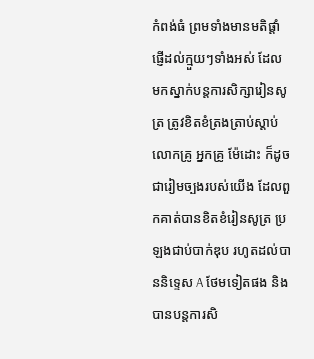កំពង់ធំ ព្រមទាំងមានមតិផ្ដាំផ្ញើដល់ក្មួយៗទាំងអស់ ដែលមកស្នាក់បន្តការសិក្សារៀនសូត្រ ត្រូវខិតខំត្រងត្រាប់ស្ដាប់លោកគ្រូ អ្នកគ្រូ ម៉ែដោះ ក៏ដូចជារៀមច្បងរបស់យើង ដែលពួកគាត់បានខិតខំរៀនសូត្រ ប្រឡងជាប់បាក់ឌុប រហូតដល់បាននិទ្ទេស A ថែមទៀតផង និងបានបន្តការសិ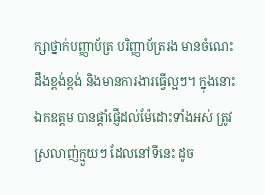ក្សាថ្នាក់បញ្ញាប័ត្រ បរិញ្ញាប័ត្ររង មានចំណេះដឹងខ្ពង់ខ្ពង់ និងមានការងារធ្វើល្អៗ។ ក្នុងនោះឯកឧត្តម បានផ្ដាំផ្ញើដល់ម៉ែដោះទាំងអស់ ត្រូវស្រលាញ់ក្មួយៗ ដែលនៅទីនេះ ដូច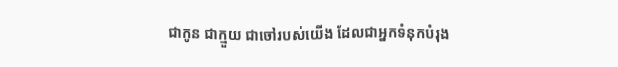ជាកូន ជាក្មួយ ជាចៅរបស់យើង ដែលជាអ្នកទំនុកបំរុង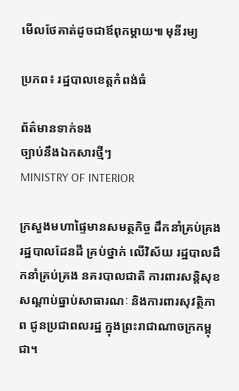មើលថែគាត់ដូចជាឪពុកម្ដាយ៕ មុនីរម្យ

ប្រភព៖ រដ្ឋបាលខេត្តកំពង់ធំ

ព័ត៌មានទាក់ទង
ច្បាប់នឹងឯកសារថ្មីៗ
MINISTRY OF INTERIOR

ក្រសួងមហាផ្ទៃមានសមត្ថកិច្ច ដឹកនាំគ្រប់គ្រងរដ្ឋបាលដែនដី គ្រប់ថ្នាក់ លើវិស័យ រដ្ឋបាលដឹកនាំគ្រប់គ្រង នគរបាលជាតិ ការពារសន្តិសុខសណ្តាប់ធ្នាប់សាធារណៈ និងការពារសុវត្ថិភាព ជូនប្រជាពលរដ្ឋ ក្នុងព្រះរាជាណាចក្រកម្ពុជា។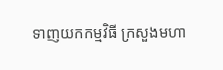ទាញយកកម្មវិធី ក្រសួងមហា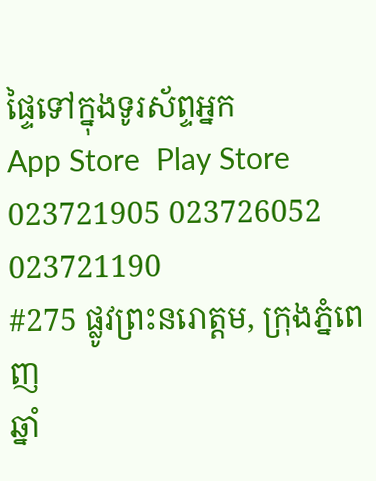ផ្ទៃទៅក្នុងទូរស័ព្ទអ្នក
App Store  Play Store
023721905 023726052 023721190
#275 ផ្លូវព្រះនរោត្តម, ក្រុងភ្នំពេញ
ឆ្នាំ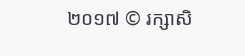២០១៧ © រក្សាសិ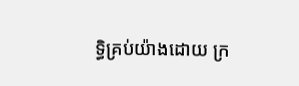ទ្ធិគ្រប់យ៉ាងដោយ ក្រ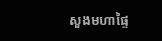សួងមហាផ្ទៃ